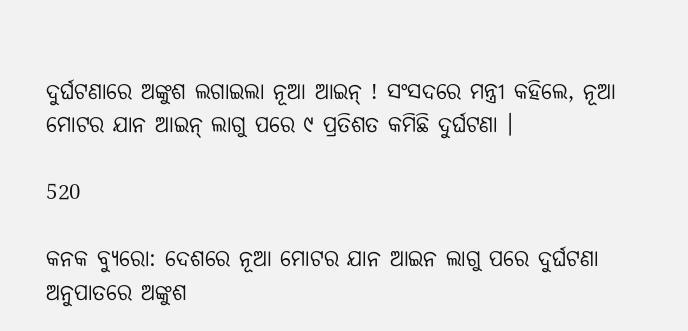ଦୁର୍ଘଟଣାରେ ଅଙ୍କୁଶ ଲଗାଇଲା ନୂଆ ଆଇନ୍ ! ସଂସଦରେ ମନ୍ତ୍ରୀ କହିଲେ, ନୂଆ ମୋଟର ଯାନ ଆଇନ୍ ଲାଗୁ ପରେ ୯ ପ୍ରତିଶତ କମିଛି ଦୁର୍ଘଟଣା ।

520

କନକ ବ୍ୟୁରୋ: ଦେଶରେ ନୂଆ ମୋଟର ଯାନ ଆଇନ ଲାଗୁ ପରେ ଦୁର୍ଘଟଣା ଅନୁପାତରେ ଅଙ୍କୁଶ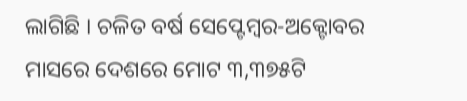ଲାଗିଛି । ଚଳିତ ବର୍ଷ ସେପ୍ଟେମ୍ବର-ଅକ୍ଟୋବର ମାସରେ ଦେଶରେ ମୋଟ ୩,୩୭୫ଟି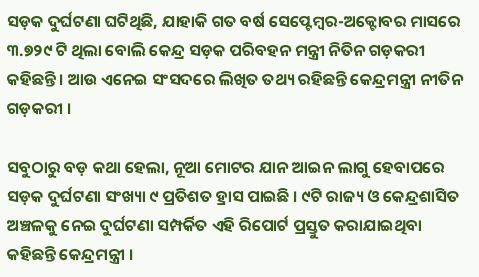ସଡ଼କ ଦୁର୍ଘଟଣା ଘଟିଥିଛି, ଯାହାକି ଗତ ବର୍ଷ ସେପ୍ଟେମ୍ବର-ଅକ୍ଟୋବର ମାସରେ ୩.୭୨୯ ଟି ଥିଲା ବୋଲି କେନ୍ଦ୍ର ସଡ଼କ ପରିବହନ ମନ୍ତ୍ରୀ ନିତିନ ଗଡ଼କରୀ କହିଛନ୍ତି । ଆଉ ଏନେଇ ସଂସଦରେ ଲିଖିତ ତଥ୍ୟ ରହିଛନ୍ତି କେନ୍ଦ୍ରମନ୍ତ୍ରୀ ନୀତିନ ଗଡ଼କରୀ ।

ସବୁଠାରୁ ବଡ଼ କଥା ହେଲା, ନୂଆ ମୋଟର ଯାନ ଆଇନ ଲାଗୁ ହେବାପରେ ସଡ଼କ ଦୁର୍ଘଟଣା ସଂଖ୍ୟା ୯ ପ୍ରତିଶତ ହ୍ରାସ ପାଇଛି । ୯ଟି ରାଜ୍ୟ ଓ କେନ୍ଦ୍ରଶାସିତ ଅଞ୍ଚଳକୁ ନେଇ ଦୁର୍ଘଟଣା ସମ୍ପର୍କିତ ଏହି ରିପୋର୍ଟ ପ୍ରସ୍ତୁତ କରାଯାଇଥିବା କହିଛନ୍ତି କେନ୍ଦ୍ରମନ୍ତ୍ରୀ ।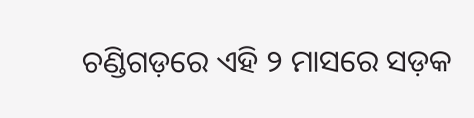ଚଣ୍ଡିଗଡ଼ରେ ଏହି ୨ ମାସରେ ସଡ଼କ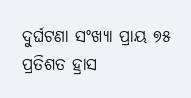ଦୁର୍ଘଟଣା ସଂଖ୍ୟା ପ୍ରାୟ ୭୫ ପ୍ରତିଶତ ହ୍ରାସ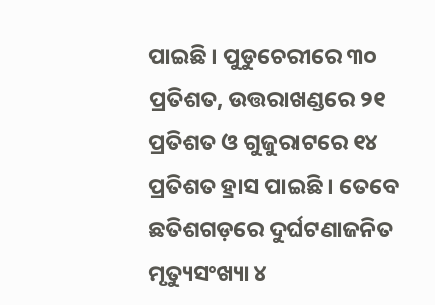ପାଇଛି । ପୁଡୁଚେରୀରେ ୩୦ ପ୍ରତିଶତ, ଉତ୍ତରାଖଣ୍ଡରେ ୨୧ ପ୍ରତିଶତ ଓ ଗୁଜୁରାଟରେ ୧୪ ପ୍ରତିଶତ ହ୍ରାସ ପାଇଛି । ତେବେ ଛତିଶଗଡ଼ରେ ଦୁର୍ଘଟଣାଜନିତ ମୃତ୍ୟୁସଂଖ୍ୟା ୪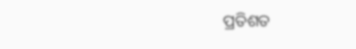ପ୍ରତିଶତ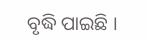ବୃଦ୍ଧି ପାଇଛି ।